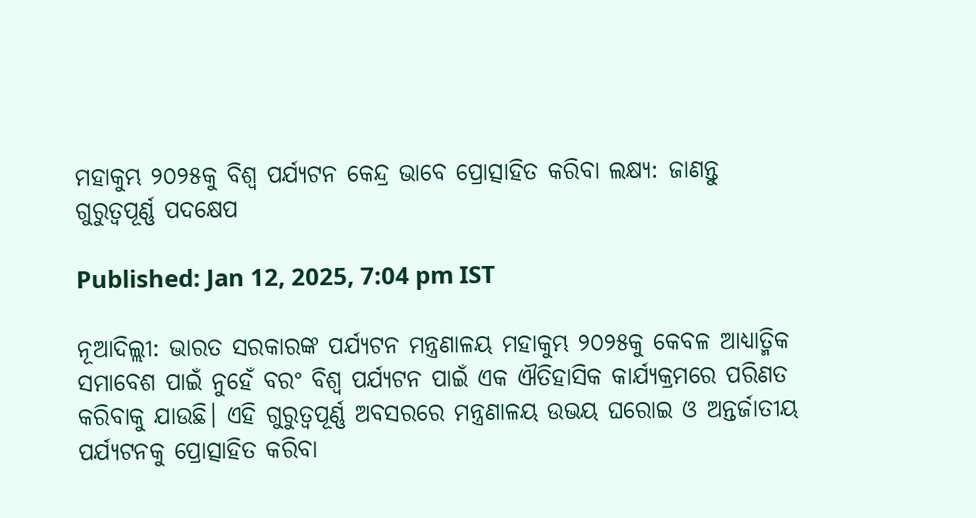ମହାକୁମ୍ଭ ୨୦୨୫କୁ ବିଶ୍ୱ ପର୍ଯ୍ୟଟନ କେନ୍ଦ୍ର ଭାବେ ପ୍ରୋତ୍ସାହିତ କରିବା ଲକ୍ଷ୍ୟ: ଜାଣନ୍ତୁ ଗୁରୁତ୍ବପୂର୍ଣ୍ଣ ପଦକ୍ଷେପ

Published: Jan 12, 2025, 7:04 pm IST

ନୂଆଦିଲ୍ଲୀ: ଭାରତ ସରକାରଙ୍କ ପର୍ଯ୍ୟଟନ ମନ୍ତ୍ରଣାଳୟ ମହାକୁମ୍ଭ ୨୦୨୫କୁ କେବଳ ଆଧ୍ୟାତ୍ମିକ ସମାବେଶ ପାଇଁ ନୁହେଁ ବରଂ ବିଶ୍ୱ ପର୍ଯ୍ୟଟନ ପାଇଁ ଏକ ଐତିହାସିକ କାର୍ଯ୍ୟକ୍ରମରେ ପରିଣତ କରିବାକୁ ଯାଉଛି। ଏହି ଗୁରୁତ୍ୱପୂର୍ଣ୍ଣ ଅବସରରେ ମନ୍ତ୍ରଣାଳୟ ଉଭୟ ଘରୋଇ ଓ ଅନ୍ତର୍ଜାତୀୟ ପର୍ଯ୍ୟଟନକୁ ପ୍ରୋତ୍ସାହିତ କରିବା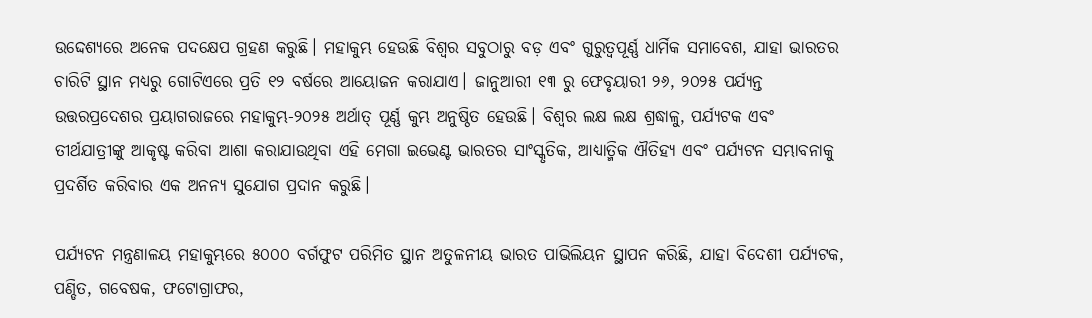ଉଦ୍ଦେଶ୍ୟରେ ଅନେକ ପଦକ୍ଷେପ ଗ୍ରହଣ କରୁଛି। ମହାକୁମ୍ଭ ହେଉଛି ବିଶ୍ୱର ସବୁଠାରୁ ବଡ଼ ଏବଂ ଗୁରୁତ୍ୱପୂର୍ଣ୍ଣ ଧାର୍ମିକ ସମାବେଶ, ଯାହା ଭାରତର ଚାରିଟି ସ୍ଥାନ ମଧ୍ୟରୁ ଗୋଟିଏରେ ପ୍ରତି ୧୨ ବର୍ଷରେ ଆୟୋଜନ କରାଯାଏ। ଜାନୁଆରୀ ୧୩ ରୁ ଫେବୃୟାରୀ ୨୬, ୨୦୨୫ ପର୍ଯ୍ୟନ୍ତ ଉତ୍ତରପ୍ରଦେଶର ପ୍ରୟାଗରାଜରେ ମହାକୁମ୍ଭ-୨୦୨୫ ଅର୍ଥାତ୍ ପୂର୍ଣ୍ଣ କୁମ୍ଭ ଅନୁଷ୍ଠିତ ହେଉଛି। ବିଶ୍ୱର ଲକ୍ଷ ଲକ୍ଷ ଶ୍ରଦ୍ଧାଳୁ, ପର୍ଯ୍ୟଟକ ଏବଂ ତୀର୍ଥଯାତ୍ରୀଙ୍କୁ ଆକୃଷ୍ଟ କରିବା ଆଶା କରାଯାଉଥିବା ଏହି ମେଗା ଇଭେଣ୍ଟ ଭାରତର ସାଂସ୍କୃତିକ, ଆଧ୍ୟାତ୍ମିକ ଐତିହ୍ୟ ଏବଂ ପର୍ଯ୍ୟଟନ ସମ୍ଭାବନାକୁ ପ୍ରଦର୍ଶିତ କରିବାର ଏକ ଅନନ୍ୟ ସୁଯୋଗ ପ୍ରଦାନ କରୁଛି।

ପର୍ଯ୍ୟଟନ ମନ୍ତ୍ରଣାଳୟ ମହାକୁମ୍ଭରେ ୫୦୦୦ ବର୍ଗଫୁଟ ପରିମିତ ସ୍ଥାନ ଅତୁଳନୀୟ ଭାରତ ପାଭିଲିୟନ ସ୍ଥାପନ କରିଛି, ଯାହା ବିଦେଶୀ ପର୍ଯ୍ୟଟକ, ପଣ୍ଡିତ, ଗବେଷକ, ଫଟୋଗ୍ରାଫର,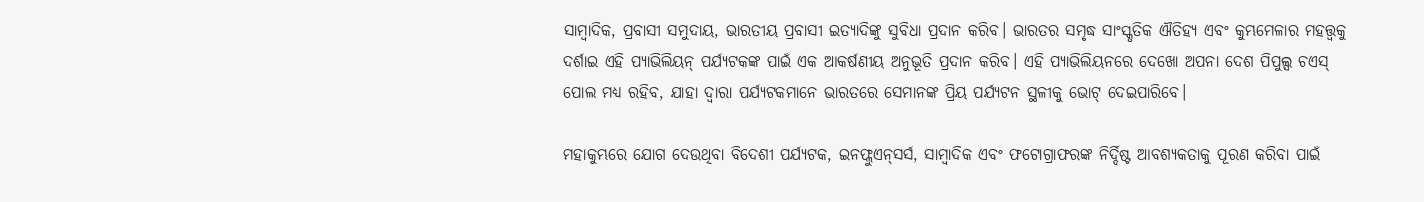ସାମ୍ବାଦିକ, ପ୍ରବାସୀ ସମୁଦାୟ, ଭାରତୀୟ ପ୍ରବାସୀ ଇତ୍ୟାଦିଙ୍କୁ ସୁବିଧା ପ୍ରଦାନ କରିବ। ଭାରତର ସମୃଦ୍ଧ ସାଂସ୍କୃତିକ ଐତିହ୍ୟ ଏବଂ କୁମ୍ଭମେଳାର ମହତ୍ତ୍ୱକୁ ଦର୍ଶାଇ ଏହି ପ୍ୟାଭିଲିୟନ୍ ପର୍ଯ୍ୟଟକଙ୍କ ପାଇଁ ଏକ ଆକର୍ଷଣୀୟ ଅନୁଭୂତି ପ୍ରଦାନ କରିବ। ଏହି ପ୍ୟାଭିଲିୟନରେ ଦେଖୋ ଅପନା ଦେଶ ପିପୁଲ୍ସ ଚଏସ୍ ପୋଲ ମଧ୍ୟ ରହିବ, ଯାହା ଦ୍ୱାରା ପର୍ଯ୍ୟଟକମାନେ ଭାରତରେ ସେମାନଙ୍କ ପ୍ରିୟ ପର୍ଯ୍ୟଟନ ସ୍ଥଳୀକୁ ଭୋଟ୍ ଦେଇପାରିବେ।

ମହାକୁମ୍ଭରେ ଯୋଗ ଦେଉଥିବା ବିଦେଶୀ ପର୍ଯ୍ୟଟକ, ଇନଫ୍ଲୁଏନ୍‌ସର୍ସ, ସାମ୍ବାଦିକ ଏବଂ ଫଟୋଗ୍ରାଫରଙ୍କ ନିର୍ଦ୍ଦିଷ୍ଟ ଆବଶ୍ୟକତାକୁ ପୂରଣ କରିବା ପାଇଁ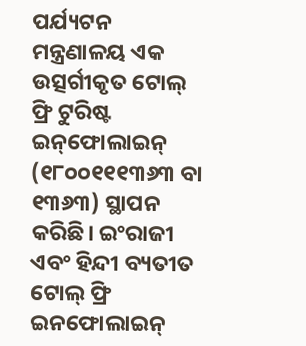ପର୍ଯ୍ୟଟନ ମନ୍ତ୍ରଣାଳୟ ଏକ ଉତ୍ସର୍ଗୀକୃତ ଟୋଲ୍ ଫ୍ରି ଟୁରିଷ୍ଟ ଇନ୍‌ଫୋଲାଇନ୍ (୧୮୦୦୧୧୧୩୬୩ ବା ୧୩୬୩) ସ୍ଥାପନ କରିଛି। ଇଂରାଜୀ ଏବଂ ହିନ୍ଦୀ ବ୍ୟତୀତ ଟୋଲ୍ ଫ୍ରି ଇନଫୋଲାଇନ୍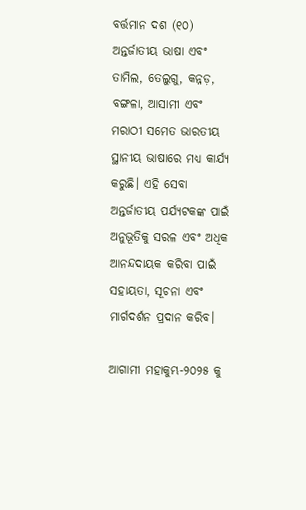ବର୍ତ୍ତମାନ ଦଶ (୧୦) ଅନ୍ତର୍ଜାତୀୟ ଭାଷା ଏବଂ ତାମିଲ, ତେଲୁଗୁ, କନ୍ନଡ଼, ବଙ୍ଗଳା, ଆସାମୀ ଏବଂ ମରାଠୀ ସମେତ ଭାରତୀୟ ସ୍ଥାନୀୟ ଭାଷାରେ ମଧ୍ୟ କାର୍ଯ୍ୟ କରୁଛି। ଏହି ସେବା ଅନ୍ତର୍ଜାତୀୟ ପର୍ଯ୍ୟଟକଙ୍କ ପାଇଁ ଅନୁଭୂତିକୁ ସରଳ ଏବଂ ଅଧିକ ଆନନ୍ଦଦାୟକ କରିବା ପାଇଁ ସହାୟତା, ସୂଚନା ଏବଂ ମାର୍ଗଦର୍ଶନ ପ୍ରଦାନ କରିବ।

ଆଗାମୀ ମହାକୁମ୍ଭ-୨୦୨୫ କୁ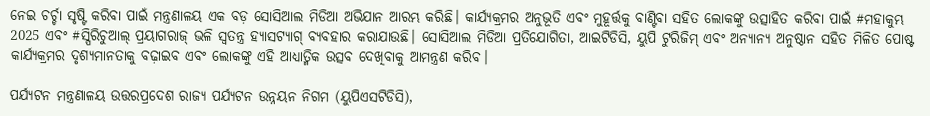ନେଇ ଚର୍ଚ୍ଚା ସୃଷ୍ଟି କରିବା ପାଇଁ ମନ୍ତ୍ରଣାଳୟ ଏକ ବଡ଼ ସୋସିଆଲ ମିଡିଆ ଅଭିଯାନ ଆରମ୍ଭ କରିଛି। କାର୍ଯ୍ୟକ୍ରମର ଅନୁଭୂତି ଏବଂ ମୁହୂର୍ତ୍ତକୁ ବାଣ୍ଟିବା ସହିତ ଲୋକଙ୍କୁ ଉତ୍ସାହିତ କରିବା ପାଇଁ #ମହାକୁମ୍ଭ 2025 ଏବଂ #ସ୍ପିରିଚୁଆଲ୍ ପ୍ରୟାଗରାଜ୍ ଭଳି ସ୍ୱତନ୍ତ୍ର ହ୍ୟାସଟ୍ୟାଗ୍ ବ୍ୟବହାର କରାଯାଉଛି। ସୋସିଆଲ ମିଡିଆ ପ୍ରତିଯୋଗିତା, ଆଇଟିଡିସି, ୟୁପି ଟୁରିଜିମ୍ ଏବଂ ଅନ୍ୟାନ୍ୟ ଅନୁଷ୍ଠାନ ସହିତ ମିଳିତ ପୋଷ୍ଟ କାର୍ଯ୍ୟକ୍ରମର ଦୃଶ୍ୟମାନତାକୁ ବଢ଼ାଇବ ଏବଂ ଲୋକଙ୍କୁ ଏହି ଆଧ୍ୟାତ୍ମିକ ଉତ୍ସବ ଦେଖିବାକୁ ଆମନ୍ତ୍ରଣ କରିବ।

ପର୍ଯ୍ୟଟନ ମନ୍ତ୍ରଣାଳୟ ଉତ୍ତରପ୍ରଦେଶ ରାଜ୍ୟ ପର୍ଯ୍ୟଟନ ଉନ୍ନୟନ ନିଗମ (ୟୁପିଏସଟିଡିସି),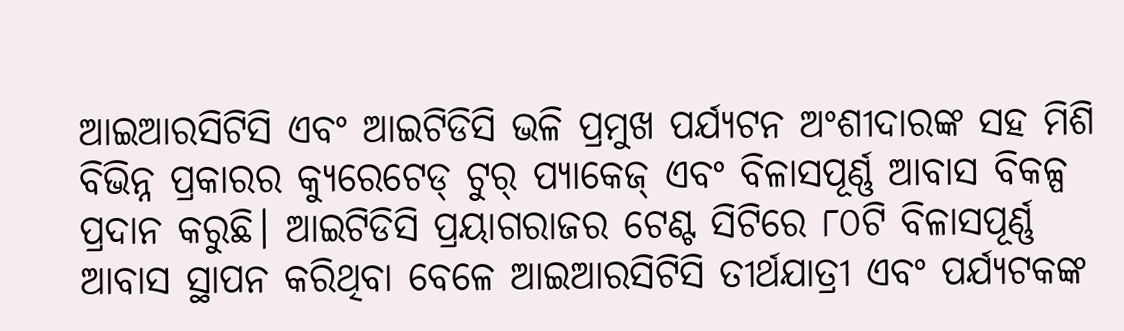ଆଇଆରସିଟିସି ଏବଂ ଆଇଟିଡିସି ଭଳି ପ୍ରମୁଖ ପର୍ଯ୍ୟଟନ ଅଂଶୀଦାରଙ୍କ ସହ ମିଶି ବିଭିନ୍ନ ପ୍ରକାରର କ୍ୟୁରେଟେଡ୍ ଟୁର୍ ପ୍ୟାକେଜ୍ ଏବଂ ବିଳାସପୂର୍ଣ୍ଣ ଆବାସ ବିକଳ୍ପ ପ୍ରଦାନ କରୁଛି। ଆଇଟିଡିସି ପ୍ରୟାଗରାଜର ଟେଣ୍ଟ ସିଟିରେ ୮୦ଟି ବିଳାସପୂର୍ଣ୍ଣ ଆବାସ ସ୍ଥାପନ କରିଥିବା ବେଳେ ଆଇଆରସିଟିସି ତୀର୍ଥଯାତ୍ରୀ ଏବଂ ପର୍ଯ୍ୟଟକଙ୍କ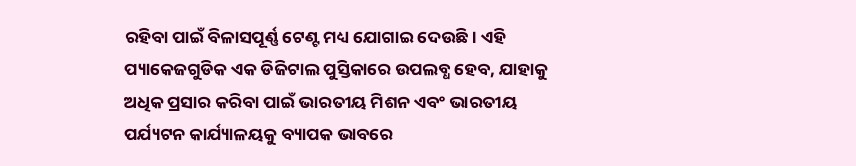ରହିବା ପାଇଁ ବିଳାସପୂର୍ଣ୍ଣ ଟେଣ୍ଟ ମଧ୍ୟ ଯୋଗାଇ ଦେଉଛି। ଏହି ପ୍ୟାକେଜଗୁଡିକ ଏକ ଡିଜିଟାଲ ପୁସ୍ତିକାରେ ଉପଲବ୍ଧ ହେବ, ଯାହାକୁ ଅଧିକ ପ୍ରସାର କରିବା ପାଇଁ ଭାରତୀୟ ମିଶନ ଏବଂ ଭାରତୀୟ ପର୍ଯ୍ୟଟନ କାର୍ଯ୍ୟାଳୟକୁ ବ୍ୟାପକ ଭାବରେ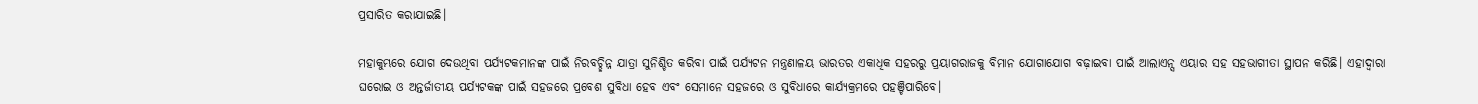ପ୍ରସାରିତ କରାଯାଇଛି।

ମହାକୁମ୍ଭରେ ଯୋଗ ଦେଉଥିବା ପର୍ଯ୍ୟଟକମାନଙ୍କ ପାଇଁ ନିରବଚ୍ଛିନ୍ନ ଯାତ୍ରା ସୁନିଶ୍ଚିତ କରିବା ପାଇଁ ପର୍ଯ୍ୟଟନ ମନ୍ତ୍ରଣାଳୟ ଭାରତର ଏକାଧିକ ସହରରୁ ପ୍ରୟାଗରାଜକୁ ବିମାନ ଯୋଗାଯୋଗ ବଢ଼ାଇବା ପାଇଁ ଆଲାଏନ୍ସ ଏୟାର ସହ ସହଭାଗୀତା ସ୍ଥାପନ କରିଛି। ଏହାଦ୍ୱାରା ଘରୋଇ ଓ ଅନ୍ତର୍ଜାତୀୟ ପର୍ଯ୍ୟଟକଙ୍କ ପାଇଁ ସହଜରେ ପ୍ରବେଶ ସୁବିଧା ହେବ ଏବଂ ସେମାନେ ସହଜରେ ଓ ସୁବିଧାରେ କାର୍ଯ୍ୟକ୍ରମରେ ପହଞ୍ଚିପାରିବେ।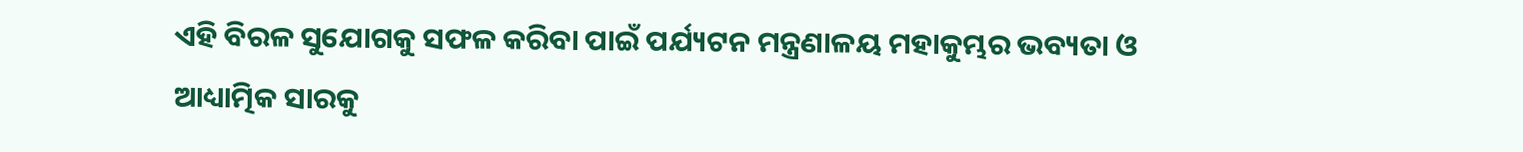ଏହି ବିରଳ ସୁଯୋଗକୁ ସଫଳ କରିବା ପାଇଁ ପର୍ଯ୍ୟଟନ ମନ୍ତ୍ରଣାଳୟ ମହାକୁମ୍ଭର ଭବ୍ୟତା ଓ ଆଧ୍ୟାତ୍ମିକ ସାରକୁ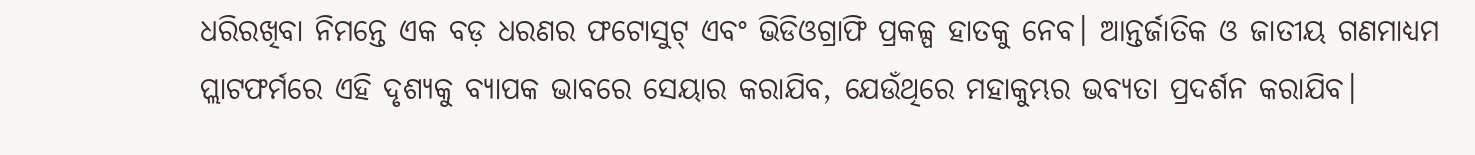ଧରିରଖିବା ନିମନ୍ତେ ଏକ ବଡ଼ ଧରଣର ଫଟୋସୁଟ୍ ଏବଂ ଭିଡିଓଗ୍ରାଫି ପ୍ରକଳ୍ପ ହାତକୁ ନେବ। ଆନ୍ତର୍ଜାତିକ ଓ ଜାତୀୟ ଗଣମାଧ୍ୟମ ପ୍ଲାଟଫର୍ମରେ ଏହି ଦୃଶ୍ୟକୁ ବ୍ୟାପକ ଭାବରେ ସେୟାର କରାଯିବ, ଯେଉଁଥିରେ ମହାକୁମ୍ଭର ଭବ୍ୟତା ପ୍ରଦର୍ଶନ କରାଯିବ।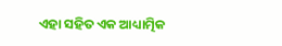ଏହା ସହିତ ଏକ ଆଧ୍ୟାତ୍ମିକ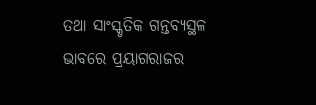ତଥା ସାଂସ୍କୃତିକ ଗନ୍ତବ୍ୟସ୍ଥଳ ଭାବରେ ପ୍ରୟାଗରାଜର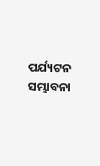ପର୍ଯ୍ୟଟନ ସମ୍ଭାବନା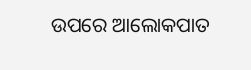ଉପରେ ଆଲୋକପାତ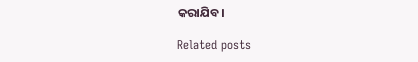କରାଯିବ।

Related posts